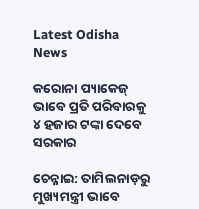Latest Odisha News

କରୋନା ପ୍ୟାକେଜ୍ ଭାବେ ପ୍ରତି ପରିବାରକୁ ୪ ହଜାର ଟଙ୍କା ଦେବେ ସରକାର

ଚେନ୍ନାଇ: ତାମିଲନାଡ଼ରୁ ମୁଖ୍ୟମନ୍ତ୍ରୀ ଭାବେ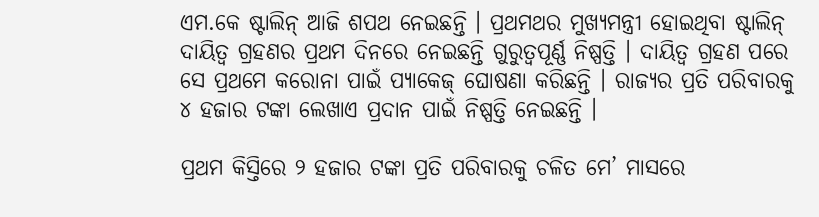ଏମ.କେ ଷ୍ଟାଲିନ୍ ଆଜି ଶପଥ ନେଇଛନ୍ତି । ପ୍ରଥମଥର ମୁଖ୍ୟମନ୍ତ୍ରୀ ହୋଇଥିବା ଷ୍ଟାଲିନ୍ ଦାୟିତ୍ୱ ଗ୍ରହଣର ପ୍ରଥମ ଦିନରେ ନେଇଛନ୍ତି ଗୁରୁତ୍ୱପୂର୍ଣ୍ଣ ନିଷ୍ପତ୍ତି । ଦାୟିତ୍ୱ ଗ୍ରହଣ ପରେ ସେ ପ୍ରଥମେ କରୋନା ପାଇଁ ପ୍ୟାକେଜ୍ ଘୋଷଣା କରିଛନ୍ତି । ରାଜ୍ୟର ପ୍ରତି ପରିବାରକୁ ୪ ହଜାର ଟଙ୍କା ଲେଖାଏ ପ୍ରଦାନ ପାଇଁ ନିଷ୍ପତ୍ତି ନେଇଛନ୍ତି ।

ପ୍ରଥମ କିସ୍ତିରେ ୨ ହଜାର ଟଙ୍କା ପ୍ରତି ପରିବାରକୁ ଚଳିତ ମେ’ ମାସରେ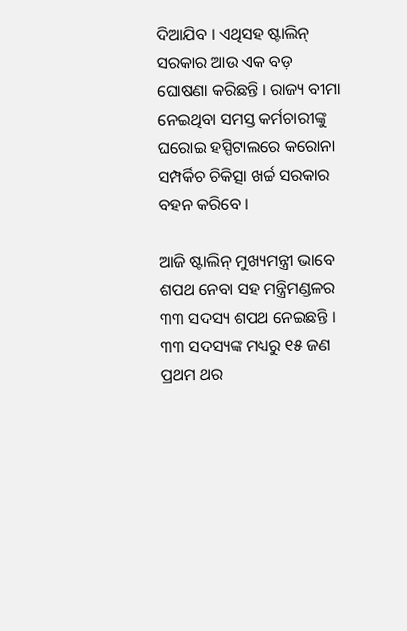ଦିଆଯିବ । ଏଥିସହ ଷ୍ଟାଲିନ୍ ସରକାର ଆଉ ଏକ ବଡ଼ ଘୋଷଣା କରିଛନ୍ତି । ରାଜ୍ୟ ବୀମା ନେଇଥିବା ସମସ୍ତ କର୍ମଚାରୀଙ୍କୁ ଘରୋଇ ହସ୍ପିଟାଲରେ କରୋନା ସମ୍ପର୍କିଚ ଚିକିତ୍ସା ଖର୍ଚ୍ଚ ସରକାର ବହନ କରିବେ ।

ଆଜି ଷ୍ଟାଲିନ୍ ମୁଖ୍ୟମନ୍ତ୍ରୀ ଭାବେ ଶପଥ ନେବା ସହ ମନ୍ତ୍ରିମଣ୍ଡଳର ୩୩ ସଦସ୍ୟ ଶପଥ ନେଇଛନ୍ତି । ୩୩ ସଦସ୍ୟଙ୍କ ମଧ୍ୟରୁ ୧୫ ଜଣ ପ୍ରଥମ ଥର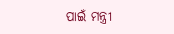ପାଇଁ ମନ୍ତ୍ରୀ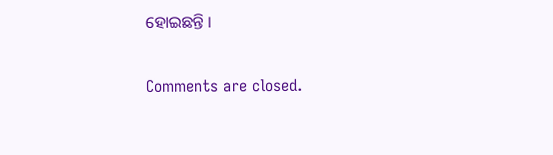ହୋଇଛନ୍ତି ।

Comments are closed.